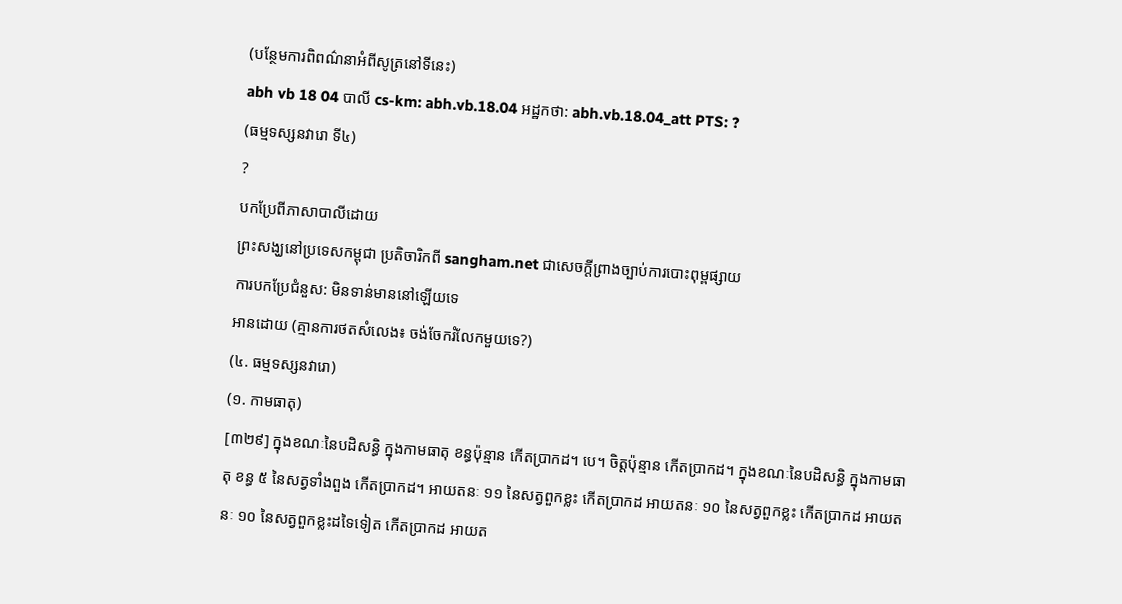(បន្ថែមការពិពណ៌នាអំពីសូត្រនៅទីនេះ)
abh vb 18 04 បាលី cs-km: abh.vb.18.04 អដ្ឋកថា: abh.vb.18.04_att PTS: ?
(ធម្មទស្សនវារោ ទី៤)
?
បកប្រែពីភាសាបាលីដោយ
ព្រះសង្ឃនៅប្រទេសកម្ពុជា ប្រតិចារិកពី sangham.net ជាសេចក្តីព្រាងច្បាប់ការបោះពុម្ពផ្សាយ
ការបកប្រែជំនួស: មិនទាន់មាននៅឡើយទេ
អានដោយ (គ្មានការថតសំលេង៖ ចង់ចែករំលែកមួយទេ?)
(៤. ធម្មទស្សនវារោ)
(១. កាមធាតុ)
[៣២៩] ក្នុងខណៈនៃបដិសន្ធិ ក្នុងកាមធាតុ ខន្ធប៉ុន្មាន កើតប្រាកដ។ បេ។ ចិត្តប៉ុន្មាន កើតប្រាកដ។ ក្នុងខណៈនៃបដិសន្ធិ ក្នុងកាមធាតុ ខន្ធ ៥ នៃសត្វទាំងពួង កើតប្រាកដ។ អាយតនៈ ១១ នៃសត្វពួកខ្លះ កើតប្រាកដ អាយតនៈ ១០ នៃសត្វពួកខ្លះ កើតប្រាកដ អាយតនៈ ១០ នៃសត្វពួកខ្លះដទៃទៀត កើតប្រាកដ អាយត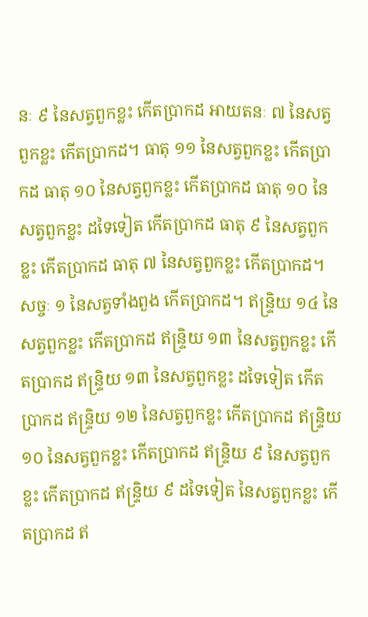នៈ ៩ នៃសត្វពួកខ្លះ កើតប្រាកដ អាយតនៈ ៧ នៃសត្វពួកខ្លះ កើតប្រាកដ។ ធាតុ ១១ នៃសត្វពួកខ្លះ កើតប្រាកដ ធាតុ ១០ នៃសត្វពួកខ្លះ កើតប្រាកដ ធាតុ ១០ នៃសត្វពួកខ្លះ ដទៃទៀត កើតប្រាកដ ធាតុ ៩ នៃសត្វពួកខ្លះ កើតប្រាកដ ធាតុ ៧ នៃសត្វពួកខ្លះ កើតប្រាកដ។ សច្ចៈ ១ នៃសត្វទាំងពួង កើតប្រាកដ។ ឥន្រ្ទិយ ១៤ នៃសត្វពួកខ្លះ កើតប្រាកដ ឥន្រ្ទិយ ១៣ នៃសត្វពួកខ្លះ កើតប្រាកដ ឥន្រ្ទិយ ១៣ នៃសត្វពួកខ្លះ ដទៃទៀត កើតប្រាកដ ឥន្រ្ទិយ ១២ នៃសត្វពួកខ្លះ កើតប្រាកដ ឥន្រ្ទិយ ១០ នៃសត្វពួកខ្លះ កើតប្រាកដ ឥន្រ្ទិយ ៩ នៃសត្វពួកខ្លះ កើតប្រាកដ ឥន្រ្ទិយ ៩ ដទៃទៀត នៃសត្វពួកខ្លះ កើតប្រាកដ ឥ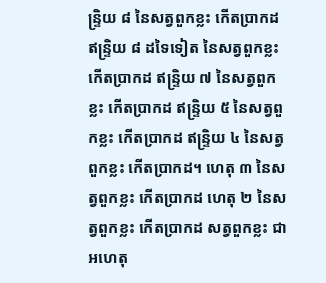ន្រ្ទិយ ៨ នៃសត្វពួកខ្លះ កើតប្រាកដ ឥន្រ្ទិយ ៨ ដទៃទៀត នៃសត្វពួកខ្លះ កើតប្រាកដ ឥន្រ្ទិយ ៧ នៃសត្វពួកខ្លះ កើតប្រាកដ ឥន្រ្ទិយ ៥ នៃសត្វពួកខ្លះ កើតប្រាកដ ឥន្រ្ទិយ ៤ នៃសត្វពួកខ្លះ កើតប្រាកដ។ ហេតុ ៣ នៃសត្វពួកខ្លះ កើតប្រាកដ ហេតុ ២ នៃសត្វពួកខ្លះ កើតប្រាកដ សត្វពួកខ្លះ ជាអហេតុ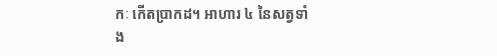កៈ កើតប្រាកដ។ អាហារ ៤ នៃសត្វទាំង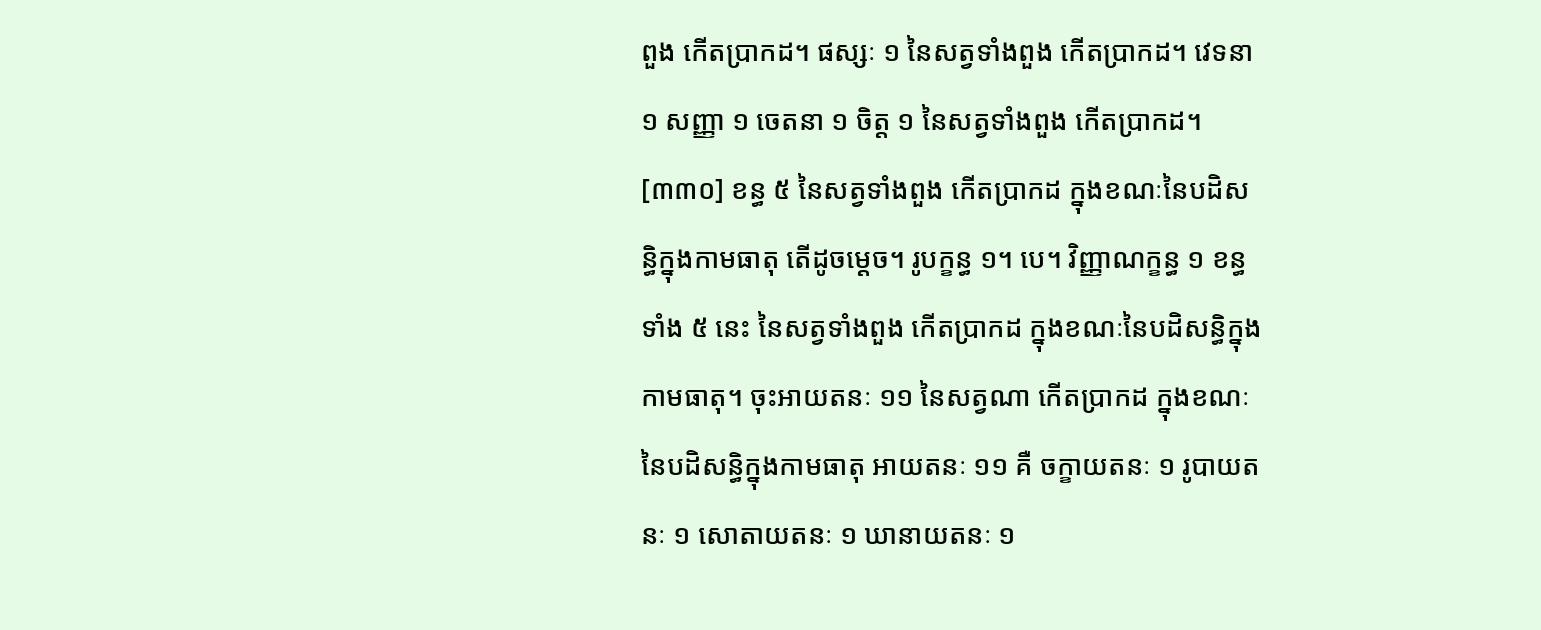ពួង កើតប្រាកដ។ ផស្សៈ ១ នៃសត្វទាំងពួង កើតប្រាកដ។ វេទនា ១ សញ្ញា ១ ចេតនា ១ ចិត្ត ១ នៃសត្វទាំងពួង កើតប្រាកដ។
[៣៣០] ខន្ធ ៥ នៃសត្វទាំងពួង កើតប្រាកដ ក្នុងខណៈនៃបដិសន្ធិក្នុងកាមធាតុ តើដូចម្ដេច។ រូបក្ខន្ធ ១។ បេ។ វិញ្ញាណក្ខន្ធ ១ ខន្ធទាំង ៥ នេះ នៃសត្វទាំងពួង កើតប្រាកដ ក្នុងខណៈនៃបដិសន្ធិក្នុងកាមធាតុ។ ចុះអាយតនៈ ១១ នៃសត្វណា កើតប្រាកដ ក្នុងខណៈនៃបដិសន្ធិក្នុងកាមធាតុ អាយតនៈ ១១ គឺ ចក្ខាយតនៈ ១ រូបាយតនៈ ១ សោតាយតនៈ ១ ឃានាយតនៈ ១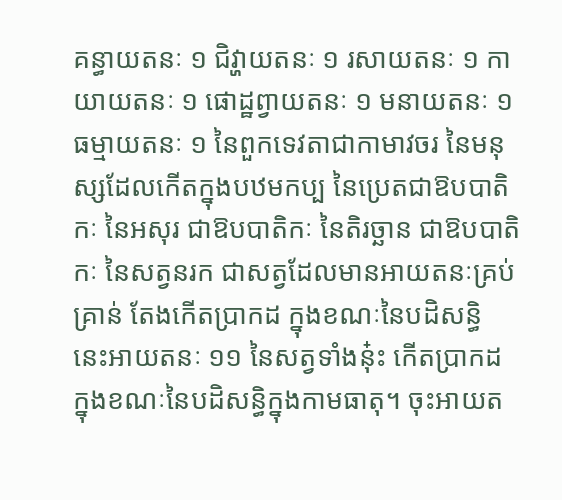គន្ធាយតនៈ ១ ជិវ្ហាយតនៈ ១ រសាយតនៈ ១ កាយាយតនៈ ១ ផោដ្ឋព្វាយតនៈ ១ មនាយតនៈ ១ ធម្មាយតនៈ ១ នៃពួកទេវតាជាកាមាវចរ នៃមនុស្សដែលកើតក្នុងបឋមកប្ប នៃប្រេតជាឱបបាតិកៈ នៃអសុរ ជាឱបបាតិកៈ នៃតិរច្ឆាន ជាឱបបាតិកៈ នៃសត្វនរក ជាសត្វដែលមានអាយតនៈគ្រប់គ្រាន់ តែងកើតប្រាកដ ក្នុងខណៈនៃបដិសន្ធិ នេះអាយតនៈ ១១ នៃសត្វទាំងនុ៎ះ កើតប្រាកដ ក្នុងខណៈនៃបដិសន្ធិក្នុងកាមធាតុ។ ចុះអាយត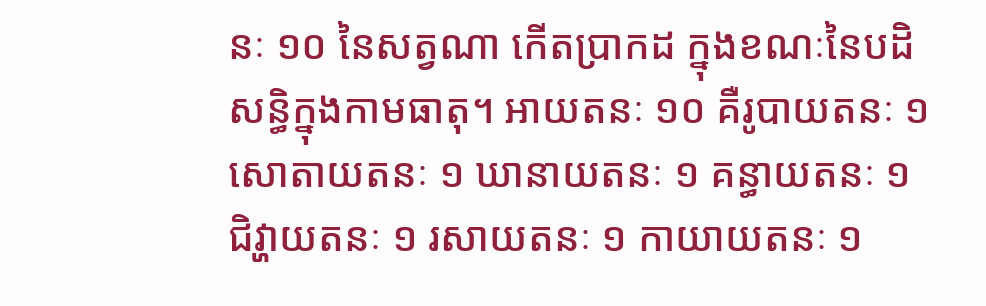នៈ ១០ នៃសត្វណា កើតប្រាកដ ក្នុងខណៈនៃបដិសន្ធិក្នុងកាមធាតុ។ អាយតនៈ ១០ គឺរូបាយតនៈ ១ សោតាយតនៈ ១ ឃានាយតនៈ ១ គន្ធាយតនៈ ១ ជិវ្ហាយតនៈ ១ រសាយតនៈ ១ កាយាយតនៈ ១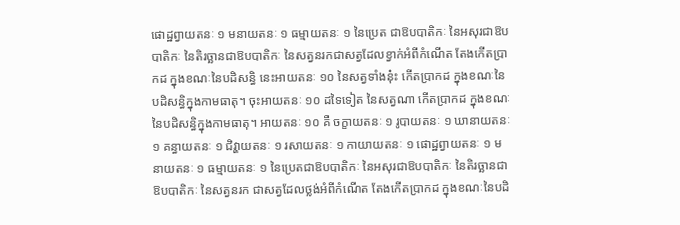ផោដ្ឋព្វាយតនៈ ១ មនាយតនៈ ១ ធម្មាយតនៈ ១ នៃប្រេត ជាឱបបាតិកៈ នៃអសុរជាឱបបាតិកៈ នៃតិរច្ឆានជាឱបបាតិកៈ នៃសត្វនរកជាសត្វដែលខ្វាក់អំពីកំណើត តែងកើតប្រាកដ ក្នុងខណៈនៃបដិសន្ធិ នេះអាយតនៈ ១០ នៃសត្វទាំងនុ៎ះ កើតប្រាកដ ក្នុងខណៈនៃបដិសន្ធិក្នុងកាមធាតុ។ ចុះអាយតនៈ ១០ ដទៃទៀត នៃសត្វណា កើតប្រាកដ ក្នុងខណៈនៃបដិសន្ធិក្នុងកាមធាតុ។ អាយតនៈ ១០ គឺ ចក្ខាយតនៈ ១ រូបាយតនៈ ១ ឃានាយតនៈ ១ គន្ធាយតនៈ ១ ជិវ្ហាយតនៈ ១ រសាយតនៈ ១ កាយាយតនៈ ១ ផោដ្ឋព្វាយតនៈ ១ មនាយតនៈ ១ ធម្មាយតនៈ ១ នៃប្រេតជាឱបបាតិកៈ នៃអសុរជាឱបបាតិកៈ នៃតិរច្ឆានជាឱបបាតិកៈ នៃសត្វនរក ជាសត្វដែលថ្លង់អំពីកំណើត តែងកើតប្រាកដ ក្នុងខណៈនៃបដិ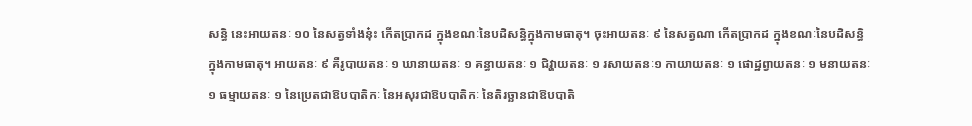សន្ធិ នេះអាយតនៈ ១០ នៃសត្វទាំងនុ៎ះ កើតប្រាកដ ក្នុងខណៈនៃបដិសន្ធិក្នុងកាមធាតុ។ ចុះអាយតនៈ ៩ នៃសត្វណា កើតប្រាកដ ក្នុងខណៈនៃបដិសន្ធិ ក្នុងកាមធាតុ។ អាយតនៈ ៩ គឺរូបាយតនៈ ១ ឃានាយតនៈ ១ គន្ធាយតនៈ ១ ជិវ្ហាយតនៈ ១ រសាយតនៈ១ កាយាយតនៈ ១ ផោដ្ឋព្វាយតនៈ ១ មនាយតនៈ ១ ធម្មាយតនៈ ១ នៃប្រេតជាឱបបាតិកៈ នៃអសុរជាឱបបាតិកៈ នៃតិរច្ឆានជាឱបបាតិ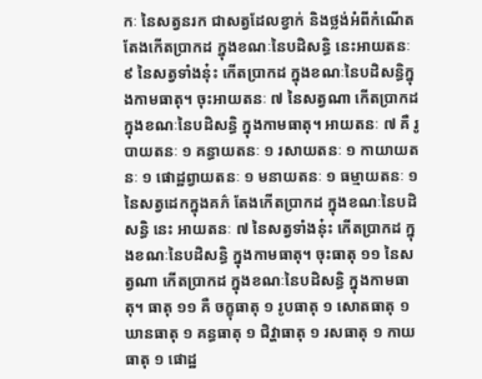កៈ នៃសត្វនរក ជាសត្វដែលខ្វាក់ និងថ្លង់អំពីកំណើត តែងកើតប្រាកដ ក្នុងខណៈនៃបដិសន្ធិ នេះអាយតនៈ ៩ នៃសត្វទាំងនុ៎ះ កើតប្រាកដ ក្នុងខណៈនៃបដិសន្ធិក្នុងកាមធាតុ។ ចុះអាយតនៈ ៧ នៃសត្វណា កើតប្រាកដ ក្នុងខណៈនៃបដិសន្ធិ ក្នុងកាមធាតុ។ អាយតនៈ ៧ គឺ រូបាយតនៈ ១ គន្ធាយតនៈ ១ រសាយតនៈ ១ កាយាយតនៈ ១ ផោដ្ឋព្វាយតនៈ ១ មនាយតនៈ ១ ធម្មាយតនៈ ១ នៃសត្វដេកក្នុងគភ៌ តែងកើតប្រាកដ ក្នុងខណៈនៃបដិសន្ធិ នេះ អាយតនៈ ៧ នៃសត្វទាំងនុ៎ះ កើតប្រាកដ ក្នុងខណៈនៃបដិសន្ធិ ក្នុងកាមធាតុ។ ចុះធាតុ ១១ នៃសត្វណា កើតប្រាកដ ក្នុងខណៈនៃបដិសន្ធិ ក្នុងកាមធាតុ។ ធាតុ ១១ គឺ ចក្ខុធាតុ ១ រូបធាតុ ១ សោតធាតុ ១ ឃានធាតុ ១ គន្ធធាតុ ១ ជិវ្ហាធាតុ ១ រសធាតុ ១ កាយធាតុ ១ ផោដ្ឋ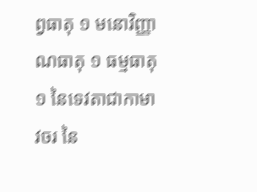ព្វធាតុ ១ មនោវិញ្ញាណធាតុ ១ ធម្មធាតុ ១ នៃទេវតាជាកាមាវចរ នៃ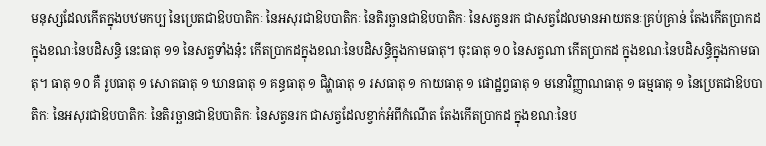មនុស្សដែលកើតក្នុងបឋមកប្ប នៃប្រេតជាឱបបាតិកៈ នៃអសុរជាឱបបាតិកៈ នៃតិរច្ឆានជាឱបបាតិកៈ នៃសត្វនរក ជាសត្វដែលមានអាយតនៈគ្រប់គ្រាន់ តែងកើតប្រាកដ ក្នុងខណៈនៃបដិសន្ធិ នេះធាតុ ១១ នៃសត្វទាំងនុ៎ះ កើតប្រាកដក្នុងខណៈនៃបដិសន្ធិក្នុងកាមធាតុ។ ចុះធាតុ ១០ នៃសត្វណា កើតប្រាកដ ក្នុងខណៈនៃបដិសន្ធិក្នុងកាមធាតុ។ ធាតុ ១០ គឺ រូបធាតុ ១ សោតធាតុ ១ ឃានធាតុ ១ គន្ធធាតុ ១ ជិវ្ហាធាតុ ១ រសធាតុ ១ កាយធាតុ ១ ផោដ្ឋព្វធាតុ ១ មនោវិញ្ញាណធាតុ ១ ធម្មធាតុ ១ នៃប្រេតជាឱបបាតិកៈ នៃអសុរជាឱបបាតិកៈ នៃតិរច្ឆានជាឱបបាតិកៈ នៃសត្វនរក ជាសត្វដែលខ្វាក់អំពីកំណើត តែងកើតប្រាកដ ក្នុងខណៈនៃប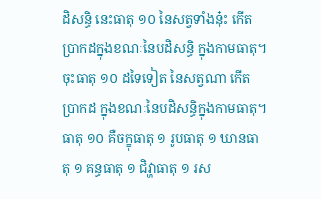ដិសន្ធិ នេះធាតុ ១០ នៃសត្វទាំងនុ៎ះ កើតប្រាកដក្នុងខណៈនៃបដិសន្ធិ ក្នុងកាមធាតុ។ ចុះធាតុ ១០ ដទៃទៀត នៃសត្វណា កើតប្រាកដ ក្នុងខណៈនៃបដិសន្ធិក្នុងកាមធាតុ។ ធាតុ ១០ គឺចក្ខុធាតុ ១ រូបធាតុ ១ ឃានធាតុ ១ គន្ធធាតុ ១ ជិវ្ហាធាតុ ១ រស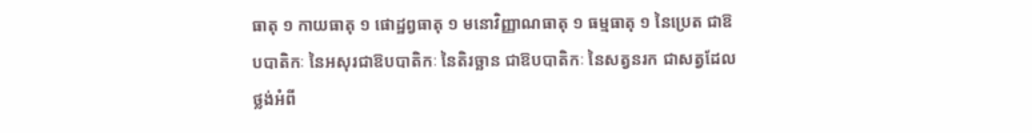ធាតុ ១ កាយធាតុ ១ ផោដ្ឋព្វធាតុ ១ មនោវិញ្ញាណធាតុ ១ ធម្មធាតុ ១ នៃប្រេត ជាឱបបាតិកៈ នៃអសុរជាឱបបាតិកៈ នៃតិរច្ឆាន ជាឱបបាតិកៈ នៃសត្វនរក ជាសត្វដែលថ្លង់អំពី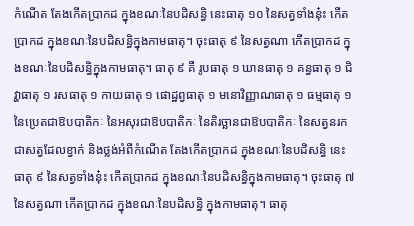កំណើត តែងកើតប្រាកដ ក្នុងខណៈនៃបដិសន្ធិ នេះធាតុ ១០ នៃសត្វទាំងនុ៎ះ កើតប្រាកដ ក្នុងខណៈនៃបដិសន្ធិក្នុងកាមធាតុ។ ចុះធាតុ ៩ នៃសត្វណា កើតប្រាកដ ក្នុងខណៈនៃបដិសន្ធិក្នុងកាមធាតុ។ ធាតុ ៩ គឺ រូបធាតុ ១ ឃានធាតុ ១ គន្ធធាតុ ១ ជិវ្ហាធាតុ ១ រសធាតុ ១ កាយធាតុ ១ ផោដ្ឋព្វធាតុ ១ មនោវិញ្ញាណធាតុ ១ ធម្មធាតុ ១ នៃប្រេតជាឱបបាតិកៈ នៃអសុរជាឱបបាតិកៈ នៃតិរច្ឆានជាឱបបាតិកៈ នៃសត្វនរក ជាសត្វដែលខ្វាក់ និងថ្លង់អំពីកំណើត តែងកើតប្រាកដ ក្នុងខណៈនៃបដិសន្ធិ នេះធាតុ ៩ នៃសត្វទាំងនុ៎ះ កើតប្រាកដ ក្នុងខណៈនៃបដិសន្ធិក្នុងកាមធាតុ។ ចុះធាតុ ៧ នៃសត្វណា កើតប្រាកដ ក្នុងខណៈនៃបដិសន្ធិ ក្នុងកាមធាតុ។ ធាតុ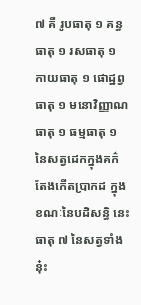៧ គឺ រូបធាតុ ១ គន្ធធាតុ ១ រសធាតុ ១ កាយធាតុ ១ ផោដ្ឋព្វធាតុ ១ មនោវិញ្ញាណធាតុ ១ ធម្មធាតុ ១ នៃសត្វដេកក្នុងគក៌ តែងកើតប្រាកដ ក្នុងខណៈនៃបដិសន្ធិ នេះធាតុ ៧ នៃសត្វទាំងនុ៎ះ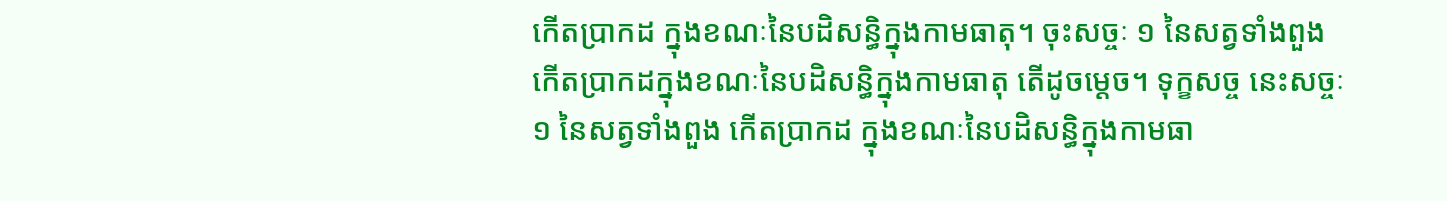កើតប្រាកដ ក្នុងខណៈនៃបដិសន្ធិក្នុងកាមធាតុ។ ចុះសច្ចៈ ១ នៃសត្វទាំងពួង កើតប្រាកដក្នុងខណៈនៃបដិសន្ធិក្នុងកាមធាតុ តើដូចម្ដេច។ ទុក្ខសច្ច នេះសច្ចៈ ១ នៃសត្វទាំងពួង កើតប្រាកដ ក្នុងខណៈនៃបដិសន្ធិក្នុងកាមធា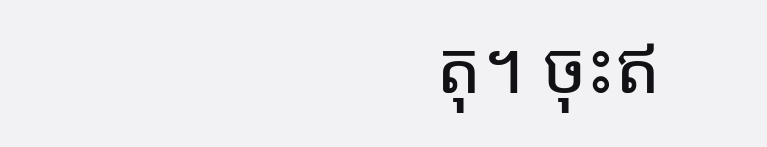តុ។ ចុះឥ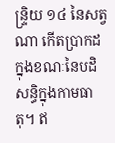ន្រ្ទិយ ១៤ នៃសត្វណា កើតប្រាកដ ក្នុងខណៈនៃបដិសន្ធិក្នុងកាមធាតុ។ ឥ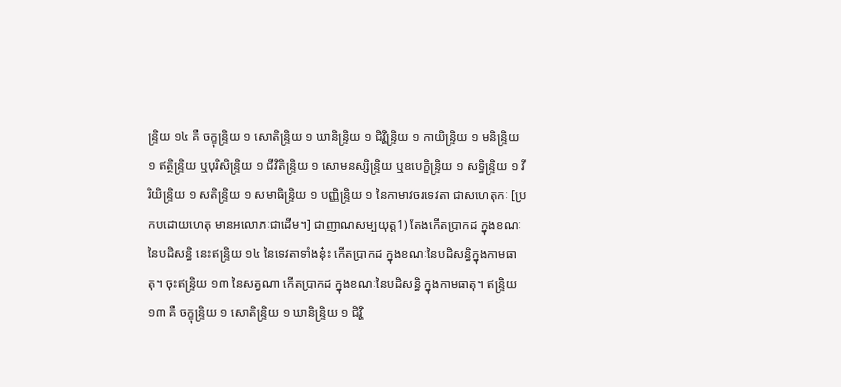ន្រ្ទិយ ១៤ គឺ ចក្ខុន្រ្ទិយ ១ សោតិន្រ្ទិយ ១ ឃានិន្រ្ទិយ ១ ជិវ្ហិន្រ្ទិយ ១ កាយិន្រ្ទិយ ១ មនិន្រ្ទិយ ១ ឥត្ថិន្រ្ទិយ ឬបុរិសិន្រ្ទិយ ១ ជីវិតិន្រ្ទិយ ១ សោមនស្សិន្រ្ទិយ ឬឧបេក្ខិន្រ្ទិយ ១ សទ្ធិន្រ្ទិយ ១ វីរិយិន្រ្ទិយ ១ សតិន្រ្ទិយ ១ សមាធិន្រ្ទិយ ១ បញ្ញិន្រ្ទិយ ១ នៃកាមាវចរទេវតា ជាសហេតុកៈ [ប្រកបដោយហេតុ មានអលោភៈជាដើម។] ជាញាណសម្បយុត្ត1) តែងកើតប្រាកដ ក្នុងខណៈនៃបដិសន្ធិ នេះឥន្រ្ទិយ ១៤ នៃទេវតាទាំងនុ៎ះ កើតប្រាកដ ក្នុងខណៈនៃបដិសន្ធិក្នុងកាមធាតុ។ ចុះឥន្រ្ទិយ ១៣ នៃសត្វណា កើតប្រាកដ ក្នុងខណៈនៃបដិសន្ធិ ក្នុងកាមធាតុ។ ឥន្រ្ទិយ ១៣ គឺ ចក្ខុន្រ្ទិយ ១ សោតិន្រ្ទិយ ១ ឃានិន្រ្ទិយ ១ ជិវ្ហិ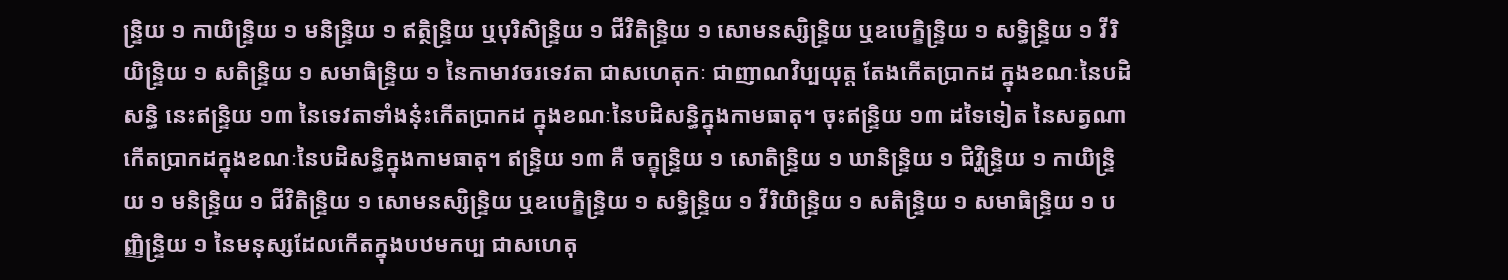ន្រ្ទិយ ១ កាយិន្រ្ទិយ ១ មនិន្រ្ទិយ ១ ឥត្ថិន្រ្ទិយ ឬបុរិសិន្រ្ទិយ ១ ជីវិតិន្រ្ទិយ ១ សោមនស្សិន្រ្ទិយ ឬឧបេក្ខិន្រ្ទិយ ១ សទ្ធិន្រ្ទិយ ១ វីរិយិន្រ្ទិយ ១ សតិន្រ្ទិយ ១ សមាធិន្រ្ទិយ ១ នៃកាមាវចរទេវតា ជាសហេតុកៈ ជាញាណវិប្បយុត្ត តែងកើតប្រាកដ ក្នុងខណៈនៃបដិសន្ធិ នេះឥន្រ្ទិយ ១៣ នៃទេវតាទាំងនុ៎ះកើតប្រាកដ ក្នុងខណៈនៃបដិសន្ធិក្នុងកាមធាតុ។ ចុះឥន្រ្ទិយ ១៣ ដទៃទៀត នៃសត្វណា កើតប្រាកដក្នុងខណៈនៃបដិសន្ធិក្នុងកាមធាតុ។ ឥន្រ្ទិយ ១៣ គឺ ចក្ខុន្រ្ទិយ ១ សោតិន្រ្ទិយ ១ ឃានិន្រ្ទិយ ១ ជិវ្ហិន្រ្ទិយ ១ កាយិន្រ្ទិយ ១ មនិន្រ្ទិយ ១ ជីវិតិន្រ្ទិយ ១ សោមនស្សិន្រ្ទិយ ឬឧបេក្ខិន្រ្ទិយ ១ សទ្ធិន្រ្ទិយ ១ វីរិយិន្រ្ទិយ ១ សតិន្រ្ទិយ ១ សមាធិន្រ្ទិយ ១ បញ្ញិន្រ្ទិយ ១ នៃមនុស្សដែលកើតក្នុងបឋមកប្ប ជាសហេតុ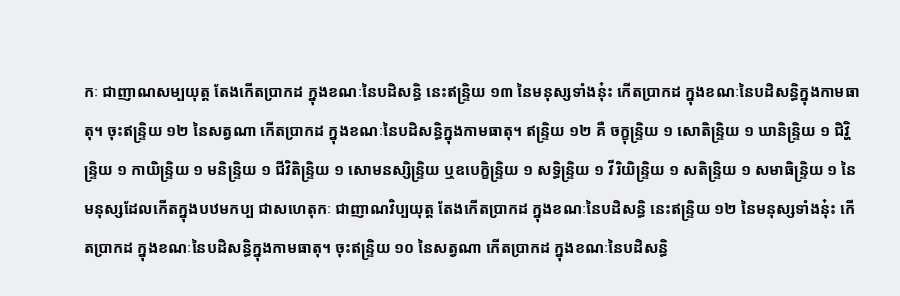កៈ ជាញាណសម្បយុត្ត តែងកើតប្រាកដ ក្នុងខណៈនៃបដិសន្ធិ នេះឥន្រ្ទិយ ១៣ នៃមនុស្សទាំងនុ៎ះ កើតប្រាកដ ក្នុងខណៈនៃបដិសន្ធិក្នុងកាមធាតុ។ ចុះឥន្រ្ទិយ ១២ នៃសត្វណា កើតប្រាកដ ក្នុងខណៈនៃបដិសន្ធិក្នុងកាមធាតុ។ ឥន្រ្ទិយ ១២ គឺ ចក្ខុន្រ្ទិយ ១ សោតិន្រ្ទិយ ១ ឃានិន្រ្ទិយ ១ ជិវ្ហិន្រ្ទិយ ១ កាយិន្រ្ទិយ ១ មនិន្រ្ទិយ ១ ជីវិតិន្រ្ទិយ ១ សោមនស្សិន្រ្ទិយ ឬឧបេក្ខិន្រ្ទិយ ១ សទ្ធិន្រ្ទិយ ១ វីរិយិន្រ្ទិយ ១ សតិន្រ្ទិយ ១ សមាធិន្រ្ទិយ ១ នៃមនុស្សដែលកើតក្នុងបឋមកប្ប ជាសហេតុកៈ ជាញាណវិប្បយុត្ត តែងកើតប្រាកដ ក្នុងខណៈនៃបដិសន្ធិ នេះឥន្រ្ទិយ ១២ នៃមនុស្សទាំងនុ៎ះ កើតប្រាកដ ក្នុងខណៈនៃបដិសន្ធិក្នុងកាមធាតុ។ ចុះឥន្រ្ទិយ ១០ នៃសត្វណា កើតប្រាកដ ក្នុងខណៈនៃបដិសន្ធិ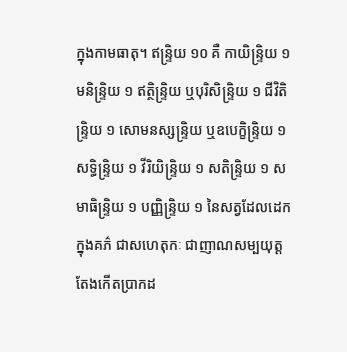ក្នុងកាមធាតុ។ ឥន្រ្ទិយ ១០ គឺ កាយិន្រ្ទិយ ១ មនិន្រ្ទិយ ១ ឥត្ថិន្រ្ទិយ ឬបុរិសិន្រ្ទិយ ១ ជីវិតិន្រ្ទិយ ១ សោមនស្សន្រ្ទិយ ឬឧបេក្ខិន្រ្ទិយ ១ សទ្ធិន្រ្ទិយ ១ វីរិយិន្រ្ទិយ ១ សតិន្រ្ទិយ ១ សមាធិន្រ្ទិយ ១ បញ្ញិន្ទ្រិយ ១ នៃសត្វដែលដេកក្នុងគភ៌ ជាសហេតុកៈ ជាញាណសម្បយុត្ត តែងកើតប្រាកដ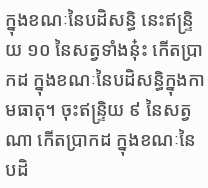ក្នុងខណៈនៃបដិសន្ធិ នេះឥន្រ្ទិយ ១០ នៃសត្វទាំងនុ៎ះ កើតប្រាកដ ក្នុងខណៈនៃបដិសន្ធិក្នុងកាមធាតុ។ ចុះឥន្រ្ទិយ ៩ នៃសត្វណា កើតប្រាកដ ក្នុងខណៈនៃបដិ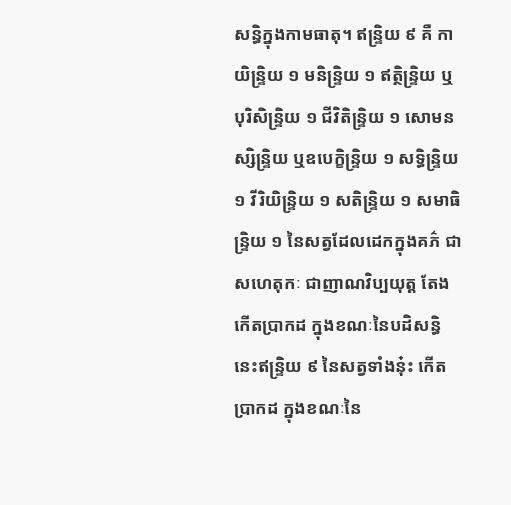សន្ធិក្នុងកាមធាតុ។ ឥន្រ្ទិយ ៩ គឺ កាយិន្រ្ទិយ ១ មនិន្រ្ទិយ ១ ឥត្ថិន្រ្ទិយ ឬបុរិសិន្រ្ទិយ ១ ជីវិតិន្រ្ទិយ ១ សោមនស្សិន្រ្ទិយ ឬឧបេក្ខិន្រ្ទិយ ១ សទ្ធិន្រ្ទិយ ១ វីរិយិន្រ្ទិយ ១ សតិន្រ្ទិយ ១ សមាធិន្រ្ទិយ ១ នៃសត្វដែលដេកក្នុងគភ៌ ជាសហេតុកៈ ជាញាណវិប្បយុត្ត តែងកើតប្រាកដ ក្នុងខណៈនៃបដិសន្ធិ នេះឥន្រ្ទិយ ៩ នៃសត្វទាំងនុ៎ះ កើតប្រាកដ ក្នុងខណៈនៃ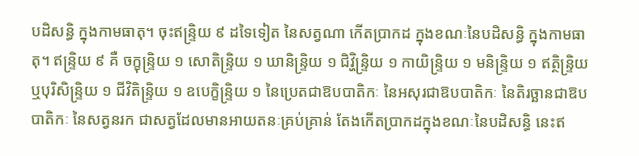បដិសន្ធិ ក្នុងកាមធាតុ។ ចុះឥន្រ្ទិយ ៩ ដទៃទៀត នៃសត្វណា កើតប្រាកដ ក្នុងខណៈនៃបដិសន្ធិ ក្នុងកាមធាតុ។ ឥន្រ្ទិយ ៩ គឺ ចក្ខុន្រ្ទិយ ១ សោតិន្រ្ទិយ ១ ឃានិន្រ្ទិយ ១ ជិវ្ហិន្រ្ទិយ ១ កាយិន្រ្ទិយ ១ មនិន្រ្ទិយ ១ ឥត្ថិន្រ្ទិយ ឬបុរិសិន្រ្ទិយ ១ ជីវិតិន្រ្ទិយ ១ ឧបេក្ខិន្រ្ទិយ ១ នៃប្រេតជាឱបបាតិកៈ នៃអសុរជាឱបបាតិកៈ នៃតិរច្ឆានជាឱបបាតិកៈ នៃសត្វនរក ជាសត្វដែលមានអាយតនៈគ្រប់គ្រាន់ តែងកើតប្រាកដក្នុងខណៈនៃបដិសន្ធិ នេះឥ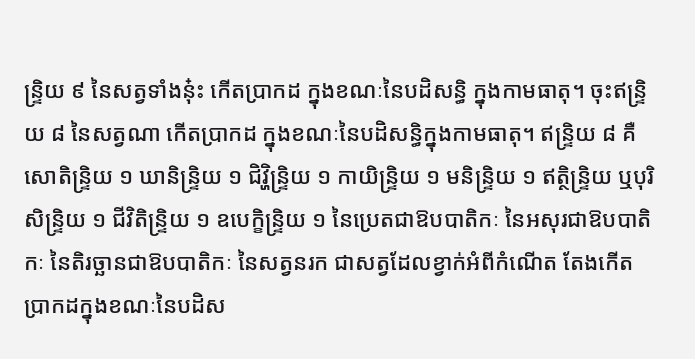ន្រ្ទិយ ៩ នៃសត្វទាំងនុ៎ះ កើតប្រាកដ ក្នុងខណៈនៃបដិសន្ធិ ក្នុងកាមធាតុ។ ចុះឥន្រ្ទិយ ៨ នៃសត្វណា កើតប្រាកដ ក្នុងខណៈនៃបដិសន្ធិក្នុងកាមធាតុ។ ឥន្រ្ទិយ ៨ គឺ សោតិន្រ្ទិយ ១ ឃានិន្រ្ទិយ ១ ជិវ្ហិន្រ្ទិយ ១ កាយិន្រ្ទិយ ១ មនិន្រ្ទិយ ១ ឥត្ថិន្រ្ទិយ ឬបុរិសិន្រ្ទិយ ១ ជីវិតិន្រ្ទិយ ១ ឧបេក្ខិន្រ្ទិយ ១ នៃប្រេតជាឱបបាតិកៈ នៃអសុរជាឱបបាតិកៈ នៃតិរច្ឆានជាឱបបាតិកៈ នៃសត្វនរក ជាសត្វដែលខ្វាក់អំពីកំណើត តែងកើតប្រាកដក្នុងខណៈនៃបដិស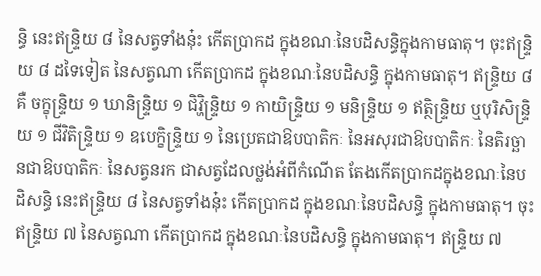ន្ធិ នេះឥន្រ្ទិយ ៨ នៃសត្វទាំងនុ៎ះ កើតប្រាកដ ក្នុងខណៈនៃបដិសន្ធិក្នុងកាមធាតុ។ ចុះឥន្រ្ទិយ ៨ ដទៃទៀត នៃសត្វណា កើតប្រាកដ ក្នុងខណៈនៃបដិសន្ធិ ក្នុងកាមធាតុ។ ឥន្រ្ទិយ ៨ គឺ ចក្ខុន្រ្ទិយ ១ ឃានិន្រ្ទិយ ១ ជិវ្ហិន្រ្ទិយ ១ កាយិន្រ្ទិយ ១ មនិន្រ្ទិយ ១ ឥត្ថិន្រ្ទិយ ឬបុរិសិន្រ្ទិយ ១ ជីវិតិន្រ្ទិយ ១ ឧបេក្ខិន្រ្ទិយ ១ នៃប្រេតជាឱបបាតិកៈ នៃអសុរជាឱបបាតិកៈ នៃតិរច្ឆានជាឱបបាតិកៈ នៃសត្វនរក ជាសត្វដែលថ្លង់អំពីកំណើត តែងកើតប្រាកដក្នុងខណៈនៃបដិសន្ធិ នេះឥន្រ្ទិយ ៨ នៃសត្វទាំងនុ៎ះ កើតប្រាកដ ក្នុងខណៈនៃបដិសន្ធិ ក្នុងកាមធាតុ។ ចុះឥន្រ្ទិយ ៧ នៃសត្វណា កើតប្រាកដ ក្នុងខណៈនៃបដិសន្ធិ ក្នុងកាមធាតុ។ ឥន្រ្ទិយ ៧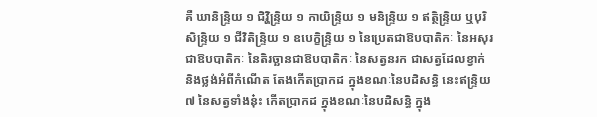គឺ ឃានិន្រ្ទិយ ១ ជិវ្ហិន្រ្ទិយ ១ កាយិន្រ្ទិយ ១ មនិន្រ្ទិយ ១ ឥត្ថិន្រ្ទិយ ឬបុរិសិន្រ្ទិយ ១ ជីវិតិន្រ្ទិយ ១ ឧបេក្ខិន្រ្ទិយ ១ នៃប្រេតជាឱបបាតិកៈ នៃអសុរជាឱបបាតិកៈ នៃតិរច្ឆានជាឱបបាតិកៈ នៃសត្វនរក ជាសត្វដែលខ្វាក់ និងថ្លង់អំពីកំណើត តែងកើតប្រាកដ ក្នុងខណៈនៃបដិសន្ធិ នេះឥន្រ្ទិយ ៧ នៃសត្វទាំងនុ៎ះ កើតប្រាកដ ក្នុងខណៈនៃបដិសន្ធិ ក្នុង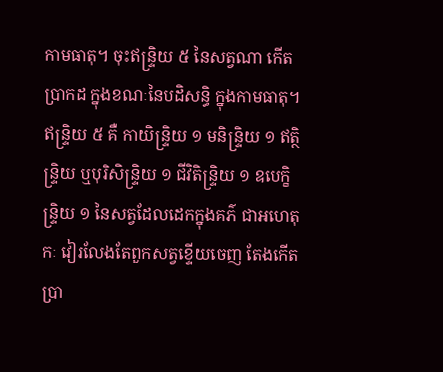កាមធាតុ។ ចុះឥន្រ្ទិយ ៥ នៃសត្វណា កើតប្រាកដ ក្នុងខណៈនៃបដិសន្ធិ ក្នុងកាមធាតុ។ ឥន្រ្ទិយ ៥ គឺ កាយិន្រ្ទិយ ១ មនិន្រ្ទិយ ១ ឥត្ថិន្រ្ទិយ ឬបុរិសិន្រ្ទិយ ១ ជីវិតិន្រ្ទិយ ១ ឧបេក្ខិន្រ្ទិយ ១ នៃសត្វដែលដេកក្នុងគភ៌ ជាអហេតុកៈ វៀរលែងតែពួកសត្វខ្ទើយចេញ តែងកើតប្រា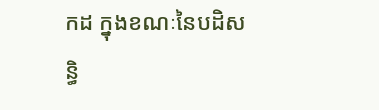កដ ក្នុងខណៈនៃបដិសន្ធិ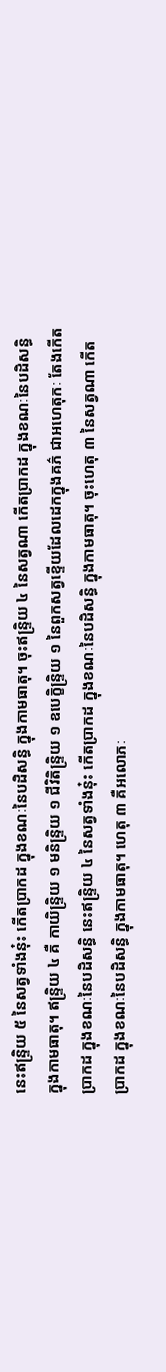នេះឥន្រ្ទិយ ៥ នៃសត្វទាំងនុ៎ះ កើតប្រាកដ ក្នុងខណៈនៃបដិសន្ធិ ក្នុងកាមធាតុ។ ចុះឥន្រ្ទិយ ៤ នៃសត្វណា កើតប្រាកដ ក្នុងខណៈនៃបដិសន្ធិ ក្នុងកាមធាតុ។ ឥន្រ្ទិយ ៤ គឺ កាយិន្រ្ទិយ ១ មនិន្រ្ទិយ ១ ជីវិតិន្រ្ទិយ ១ ឧបេក្ខិន្រ្ទិយ ១ នៃពួកសត្វខ្ទើយដែលដេកក្នុងគភ៌ ជាអហេតុកៈ តែងកើតប្រាកដ ក្នុងខណៈនៃបដិសន្ធិ នេះឥន្រ្ទិយ ៤ នៃសត្វទាំងនុ៎ះ កើតប្រាកដ ក្នុងខណៈនៃបដិសន្ធិ ក្នុងកាមធាតុ។ ចុះហេតុ ៣ នៃសត្វណា កើតប្រាកដ ក្នុងខណៈនៃបដិសន្ធិ ក្នុងកាមធាតុ។ ហេតុ ៣ គឺអលោភៈ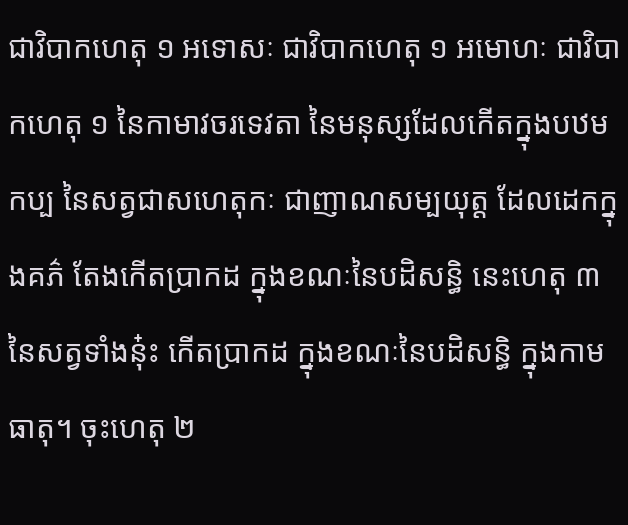ជាវិបាកហេតុ ១ អទោសៈ ជាវិបាកហេតុ ១ អមោហៈ ជាវិបាកហេតុ ១ នៃកាមាវចរទេវតា នៃមនុស្សដែលកើតក្នុងបឋមកប្ប នៃសត្វជាសហេតុកៈ ជាញាណសម្បយុត្ត ដែលដេកក្នុងគភ៌ តែងកើតប្រាកដ ក្នុងខណៈនៃបដិសន្ធិ នេះហេតុ ៣ នៃសត្វទាំងនុ៎ះ កើតប្រាកដ ក្នុងខណៈនៃបដិសន្ធិ ក្នុងកាមធាតុ។ ចុះហេតុ ២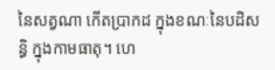នៃសត្វណា កើតប្រាកដ ក្នុងខណៈនៃបដិសន្ធិ ក្នុងកាមធាតុ។ ហេ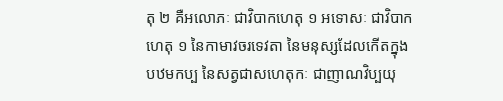តុ ២ គឺអលោភៈ ជាវិបាកហេតុ ១ អទោសៈ ជាវិបាកហេតុ ១ នៃកាមាវចរទេវតា នៃមនុស្សដែលកើតក្នុងបឋមកប្ប នៃសត្វជាសហេតុកៈ ជាញាណវិប្បយុ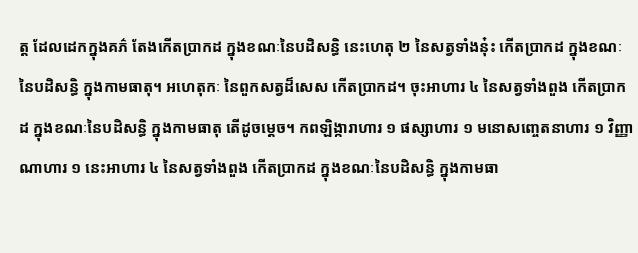ត្ត ដែលដេកក្នុងគភ៌ តែងកើតប្រាកដ ក្នុងខណៈនៃបដិសន្ធិ នេះហេតុ ២ នៃសត្វទាំងនុ៎ះ កើតប្រាកដ ក្នុងខណៈនៃបដិសន្ធិ ក្នុងកាមធាតុ។ អហេតុកៈ នៃពួកសត្វដ៏សេស កើតប្រាកដ។ ចុះអាហារ ៤ នៃសត្វទាំងពួង កើតប្រាកដ ក្នុងខណៈនៃបដិសន្ធិ ក្នុងកាមធាតុ តើដូចម្ដេច។ កពឡិង្ការាហារ ១ ផស្សាហារ ១ មនោសញ្ចេតនាហារ ១ វិញ្ញាណាហារ ១ នេះអាហារ ៤ នៃសត្វទាំងពួង កើតប្រាកដ ក្នុងខណៈនៃបដិសន្ធិ ក្នុងកាមធា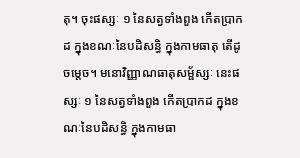តុ។ ចុះផស្សៈ ១ នៃសត្វទាំងពួង កើតប្រាកដ ក្នុងខណៈនៃបដិសន្ធិ ក្នុងកាមធាតុ តើដូចម្ដេច។ មនោវិញ្ញាណធាតុសម្ផ័ស្សៈ នេះផស្សៈ ១ នៃសត្វទាំងពួង កើតប្រាកដ ក្នុងខណៈនៃបដិសន្ធិ ក្នុងកាមធា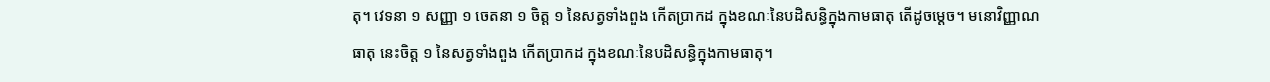តុ។ វេទនា ១ សញ្ញា ១ ចេតនា ១ ចិត្ត ១ នៃសត្វទាំងពួង កើតប្រាកដ ក្នុងខណៈនៃបដិសន្ធិក្នុងកាមធាតុ តើដូចម្ដេច។ មនោវិញ្ញាណធាតុ នេះចិត្ត ១ នៃសត្វទាំងពួង កើតប្រាកដ ក្នុងខណៈនៃបដិសន្ធិក្នុងកាមធាតុ។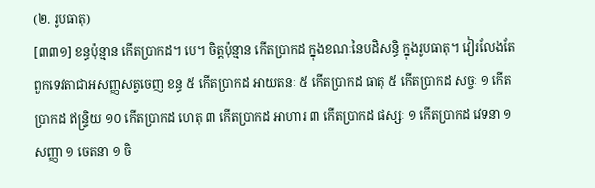(២. រូបធាតុ)
[៣៣១] ខន្ធប៉ុន្មាន កើតប្រាកដ។ បេ។ ចិត្តប៉ុន្មាន កើតប្រាកដ ក្នុងខណៈនៃបដិសន្ធិ ក្នុងរូបធាតុ។ វៀរលែងតែពួកទេវតាជាអសញ្ញសត្វចេញ ខន្ធ ៥ កើតប្រាកដ អាយតនៈ ៥ កើតប្រាកដ ធាតុ ៥ កើតប្រាកដ សច្ចៈ ១ កើតប្រាកដ ឥន្រ្ទិយ ១០ កើតប្រាកដ ហេតុ ៣ កើតប្រាកដ អាហារ ៣ កើតប្រាកដ ផស្សៈ ១ កើតប្រាកដ វេទនា ១ សញ្ញា ១ ចេតនា ១ ចិ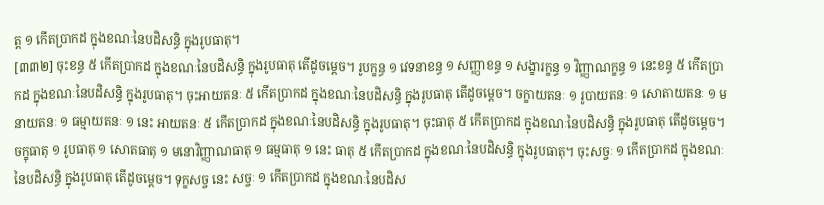ត្ត ១ កើតប្រាកដ ក្នុងខណៈនៃបដិសន្ធិ ក្នុងរូបធាតុ។
[៣៣២] ចុះខន្ធ ៥ កើតប្រាកដ ក្នុងខណៈនៃបដិសន្ធិ ក្នុងរូបធាតុ តើដូចម្ដេច។ រូបក្ខន្ធ ១ វេទនាខន្ធ ១ សញ្ញាខន្ធ ១ សង្ខារក្ខន្ធ ១ វិញ្ញាណក្ខន្ធ ១ នេះខន្ធ ៥ កើតប្រាកដ ក្នុងខណៈនៃបដិសន្ធិ ក្នុងរូបធាតុ។ ចុះអាយតនៈ ៥ កើតប្រាកដ ក្នុងខណៈនៃបដិសន្ធិ ក្នុងរូបធាតុ តើដូចម្ដេច។ ចក្ខាយតនៈ ១ រូបាយតនៈ ១ សោតាយតនៈ ១ មនាយតនៈ ១ ធម្មាយតនៈ ១ នេះ អាយតនៈ ៥ កើតប្រាកដ ក្នុងខណៈនៃបដិសន្ធិ ក្នុងរូបធាតុ។ ចុះធាតុ ៥ កើតប្រាកដ ក្នុងខណៈនៃបដិសន្ធិ ក្នុងរូបធាតុ តើដូចម្ដេច។ ចក្ខុធាតុ ១ រូបធាតុ ១ សោតធាតុ ១ មនោវិញ្ញាណធាតុ ១ ធម្មធាតុ ១ នេះ ធាតុ ៥ កើតប្រាកដ ក្នុងខណៈនៃបដិសន្ធិ ក្នុងរូបធាតុ។ ចុះសច្ចៈ ១ កើតប្រាកដ ក្នុងខណៈនៃបដិសន្ធិ ក្នុងរូបធាតុ តើដូចម្ដេច។ ទុក្ខសច្ច នេះ សច្ចៈ ១ កើតប្រាកដ ក្នុងខណៈនៃបដិស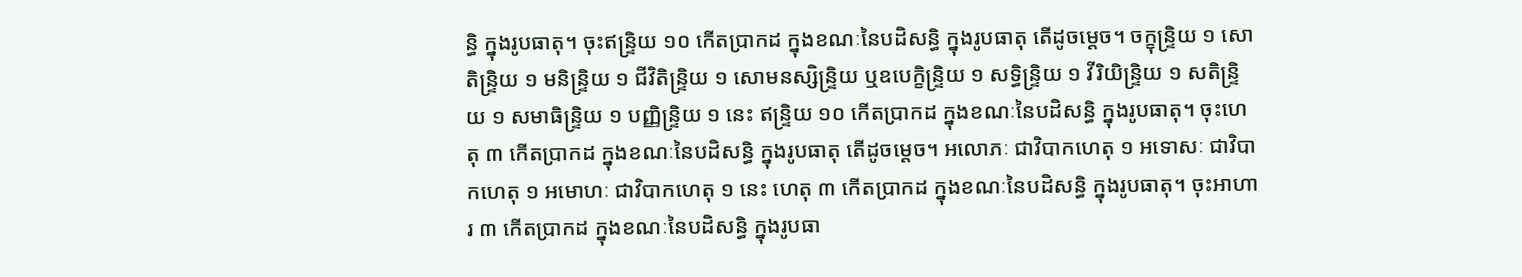ន្ធិ ក្នុងរូបធាតុ។ ចុះឥន្រ្ទិយ ១០ កើតប្រាកដ ក្នុងខណៈនៃបដិសន្ធិ ក្នុងរូបធាតុ តើដូចម្តេច។ ចក្ខុន្រ្ទិយ ១ សោតិន្រ្ទិយ ១ មនិន្រ្ទិយ ១ ជីវិតិន្រ្ទិយ ១ សោមនស្សិន្រ្ទិយ ឬឧបេក្ខិន្រ្ទិយ ១ សទ្ធិន្រ្ទិយ ១ វីរិយិន្រ្ទិយ ១ សតិន្រ្ទិយ ១ សមាធិន្រ្ទិយ ១ បញ្ញិន្រ្ទិយ ១ នេះ ឥន្រ្ទិយ ១០ កើតប្រាកដ ក្នុងខណៈនៃបដិសន្ធិ ក្នុងរូបធាតុ។ ចុះហេតុ ៣ កើតប្រាកដ ក្នុងខណៈនៃបដិសន្ធិ ក្នុងរូបធាតុ តើដូចម្ដេច។ អលោភៈ ជាវិបាកហេតុ ១ អទោសៈ ជាវិបាកហេតុ ១ អមោហៈ ជាវិបាកហេតុ ១ នេះ ហេតុ ៣ កើតប្រាកដ ក្នុងខណៈនៃបដិសន្ធិ ក្នុងរូបធាតុ។ ចុះអាហារ ៣ កើតប្រាកដ ក្នុងខណៈនៃបដិសន្ធិ ក្នុងរូបធា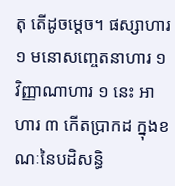តុ តើដូចម្ដេច។ ផស្សាហារ ១ មនោសញ្ចេតនាហារ ១ វិញ្ញាណាហារ ១ នេះ អាហារ ៣ កើតប្រាកដ ក្នុងខណៈនៃបដិសន្ធិ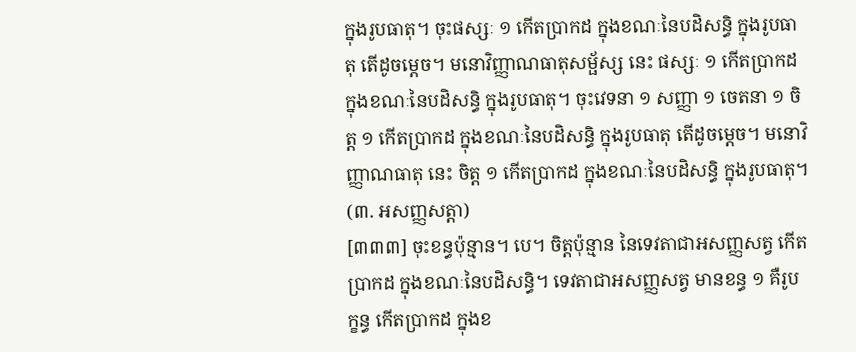ក្នុងរូបធាតុ។ ចុះផស្សៈ ១ កើតប្រាកដ ក្នុងខណៈនៃបដិសន្ធិ ក្នុងរូបធាតុ តើដូចម្ដេច។ មនោវិញ្ញាណធាតុសម្ផ័ស្ស នេះ ផស្សៈ ១ កើតប្រាកដ ក្នុងខណៈនៃបដិសន្ធិ ក្នុងរូបធាតុ។ ចុះវេទនា ១ សញ្ញា ១ ចេតនា ១ ចិត្ត ១ កើតប្រាកដ ក្នុងខណៈនៃបដិសន្ធិ ក្នុងរូបធាតុ តើដូចម្ដេច។ មនោវិញ្ញាណធាតុ នេះ ចិត្ត ១ កើតប្រាកដ ក្នុងខណៈនៃបដិសន្ធិ ក្នុងរូបធាតុ។
(៣. អសញ្ញសត្តា)
[៣៣៣] ចុះខន្ធប៉ុន្មាន។ បេ។ ចិត្តប៉ុន្មាន នៃទេវតាជាអសញ្ញសត្វ កើតប្រាកដ ក្នុងខណៈនៃបដិសន្ធិ។ ទេវតាជាអសញ្ញសត្វ មានខន្ធ ១ គឺរូបក្ខន្ធ កើតប្រាកដ ក្នុងខ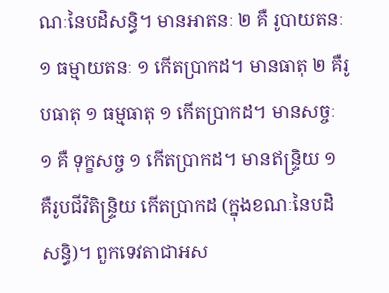ណៈនៃបដិសន្ធិ។ មានអាតនៈ ២ គឺ រូបាយតនៈ ១ ធម្មាយតនៈ ១ កើតប្រាកដ។ មានធាតុ ២ គឺរូបធាតុ ១ ធម្មធាតុ ១ កើតប្រាកដ។ មានសច្ចៈ ១ គឺ ទុក្ខសច្ច ១ កើតប្រាកដ។ មានឥន្រ្ទិយ ១ គឺរូបជីវិតិន្រ្ទិយ កើតប្រាកដ (ក្នុងខណៈនៃបដិសន្ធិ)។ ពួកទេវតាជាអស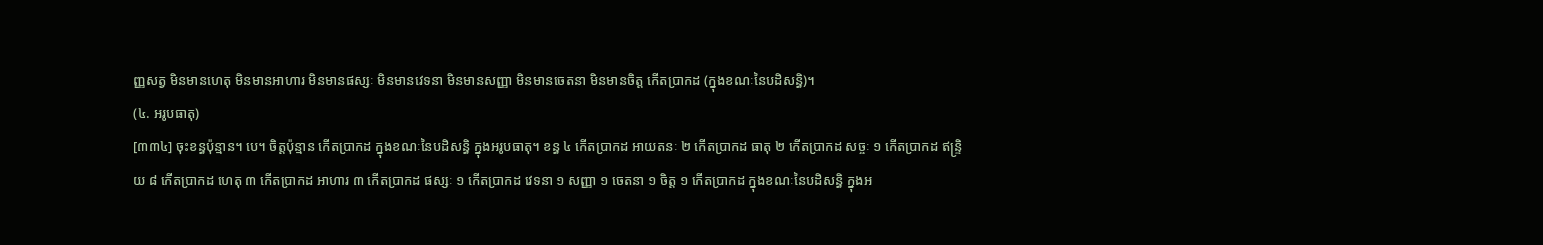ញ្ញសត្វ មិនមានហេតុ មិនមានអាហារ មិនមានផស្សៈ មិនមានវេទនា មិនមានសញ្ញា មិនមានចេតនា មិនមានចិត្ត កើតប្រាកដ (ក្នុងខណៈនៃបដិសន្ធិ)។
(៤. អរូបធាតុ)
[៣៣៤] ចុះខន្ធប៉ុន្មាន។ បេ។ ចិត្តប៉ុន្មាន កើតប្រាកដ ក្នុងខណៈនៃបដិសន្ធិ ក្នុងអរូបធាតុ។ ខន្ធ ៤ កើតប្រាកដ អាយតនៈ ២ កើតប្រាកដ ធាតុ ២ កើតប្រាកដ សច្ចៈ ១ កើតប្រាកដ ឥន្រ្ទិយ ៨ កើតប្រាកដ ហេតុ ៣ កើតប្រាកដ អាហារ ៣ កើតប្រាកដ ផស្សៈ ១ កើតប្រាកដ វេទនា ១ សញ្ញា ១ ចេតនា ១ ចិត្ត ១ កើតប្រាកដ ក្នុងខណៈនៃបដិសន្ធិ ក្នុងអ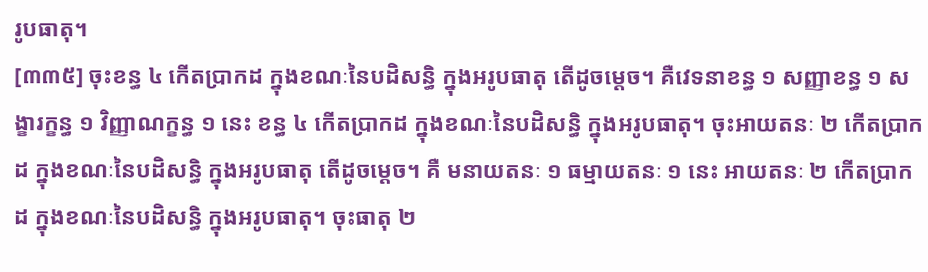រូបធាតុ។
[៣៣៥] ចុះខន្ធ ៤ កើតប្រាកដ ក្នុងខណៈនៃបដិសន្ធិ ក្នុងអរូបធាតុ តើដូចម្ដេច។ គឺវេទនាខន្ធ ១ សញ្ញាខន្ធ ១ សង្ខារក្ខន្ធ ១ វិញ្ញាណក្ខន្ធ ១ នេះ ខន្ធ ៤ កើតប្រាកដ ក្នុងខណៈនៃបដិសន្ធិ ក្នុងអរូបធាតុ។ ចុះអាយតនៈ ២ កើតប្រាកដ ក្នុងខណៈនៃបដិសន្ធិ ក្នុងអរូបធាតុ តើដូចម្ដេច។ គឺ មនាយតនៈ ១ ធម្មាយតនៈ ១ នេះ អាយតនៈ ២ កើតប្រាកដ ក្នុងខណៈនៃបដិសន្ធិ ក្នុងអរូបធាតុ។ ចុះធាតុ ២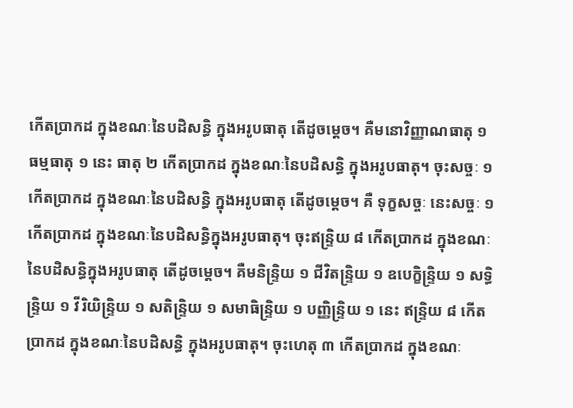កើតប្រាកដ ក្នុងខណៈនៃបដិសន្ធិ ក្នុងអរូបធាតុ តើដូចម្ដេច។ គឺមនោវិញ្ញាណធាតុ ១ ធម្មធាតុ ១ នេះ ធាតុ ២ កើតប្រាកដ ក្នុងខណៈនៃបដិសន្ធិ ក្នុងអរូបធាតុ។ ចុះសច្ចៈ ១ កើតប្រាកដ ក្នុងខណៈនៃបដិសន្ធិ ក្នុងអរូបធាតុ តើដូចម្ដេច។ គឺ ទុក្ខសច្ចៈ នេះសច្ចៈ ១ កើតប្រាកដ ក្នុងខណៈនៃបដិសន្ធិក្នុងអរូបធាតុ។ ចុះឥន្រ្ទិយ ៨ កើតប្រាកដ ក្នុងខណៈនៃបដិសន្ធិក្នុងអរូបធាតុ តើដូចម្ដេច។ គឺមនិន្រ្ទិយ ១ ជីវិតន្រ្ទិយ ១ ឧបេក្ខិន្រ្ទិយ ១ សទ្ធិន្រ្ទិយ ១ វីរិយិន្រ្ទិយ ១ សតិន្រ្ទិយ ១ សមាធិន្រ្ទិយ ១ បញ្ញិន្រ្ទិយ ១ នេះ ឥន្រ្ទិយ ៨ កើតប្រាកដ ក្នុងខណៈនៃបដិសន្ធិ ក្នុងអរូបធាតុ។ ចុះហេតុ ៣ កើតប្រាកដ ក្នុងខណៈ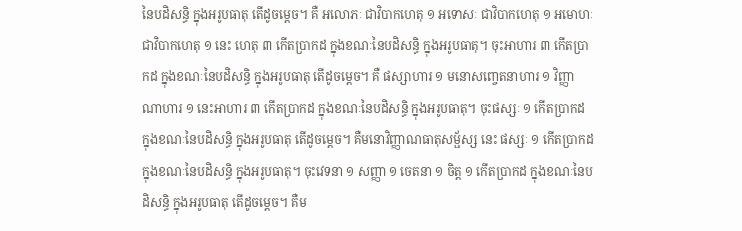នៃបដិសន្ធិ ក្នុងអរូបធាតុ តើដូចម្តេច។ គឺ អលោភៈ ជាវិបាកហេតុ ១ អទោសៈ ជាវិបាកហេតុ ១ អមោហៈ ជាវិបាកហេតុ ១ នេះ ហេតុ ៣ កើតប្រាកដ ក្នុងខណៈនៃបដិសន្ធិ ក្នុងអរូបធាតុ។ ចុះអាហារ ៣ កើតប្រាកដ ក្នុងខណៈនៃបដិសន្ធិ ក្នុងអរូបធាតុ តើដូចម្ដេច។ គឺ ផស្សាហារ ១ មនោសញ្ចេតនាហារ ១ វិញ្ញាណាហារ ១ នេះអាហារ ៣ កើតប្រាកដ ក្នុងខណៈនៃបដិសន្ធិ ក្នុងអរូបធាតុ។ ចុះផស្សៈ ១ កើតប្រាកដ ក្នុងខណៈនៃបដិសន្ធិ ក្នុងអរូបធាតុ តើដូចម្ដេច។ គឺមនោវិញ្ញាណធាតុសម្ផ័ស្ស នេះ ផស្សៈ ១ កើតប្រាកដ ក្នុងខណៈនៃបដិសន្ធិ ក្នុងអរូបធាតុ។ ចុះវេទនា ១ សញ្ញា ១ ចេតនា ១ ចិត្ត ១ កើតប្រាកដ ក្នុងខណៈនៃបដិសន្ធិ ក្នុងអរូបធាតុ តើដូចម្ដេច។ គឺម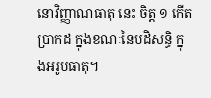នោវិញ្ញាណធាតុ នេះ ចិត្ត ១ កើតប្រាកដ ក្នុងខណៈនៃបដិសន្ធិ ក្នុងអរូបធាតុ។